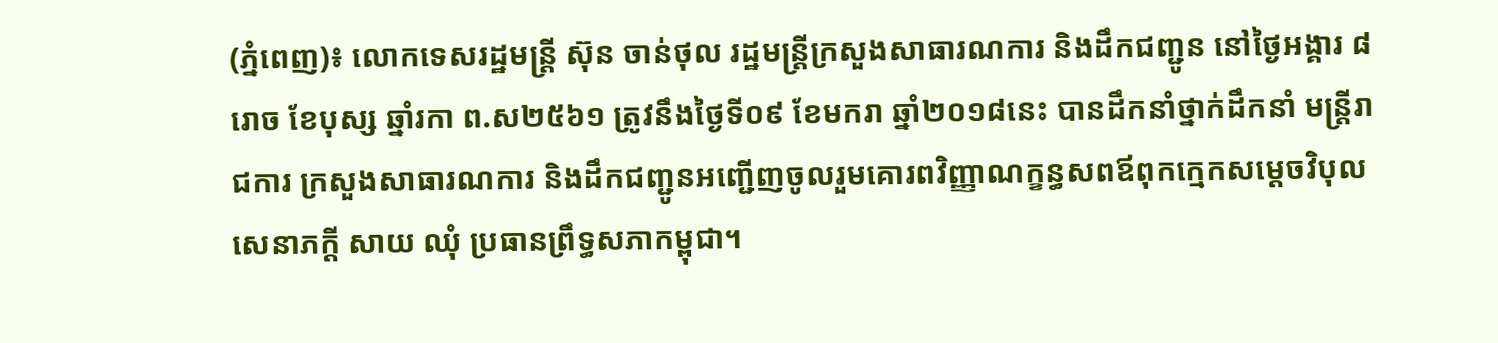(ភ្នំពេញ)៖ លោកទេសរដ្ឋមន្ត្រី ស៊ុន ចាន់ថុល រដ្ឋមន្ត្រីក្រសួងសាធារណការ និងដឹកជញ្ជូន នៅថ្ងៃអង្គារ ៨រោច ខែបុស្ស ឆ្នាំរកា ព.ស២៥៦១ ត្រូវនឹងថ្ងៃទី០៩ ខែមករា ឆ្នាំ២០១៨នេះ បានដឹកនាំថ្នាក់ដឹកនាំ មន្ត្រីរាជការ ក្រសួងសាធារណការ និងដឹកជញ្ជូនអញ្ជើញចូលរួមគោរពវិញ្ញាណក្ខន្ធសពឪពុកក្មេកសម្តេចវិបុលសេនាភក្តី សាយ ឈុំ ប្រធានព្រឹទ្ធសភាកម្ពុជា។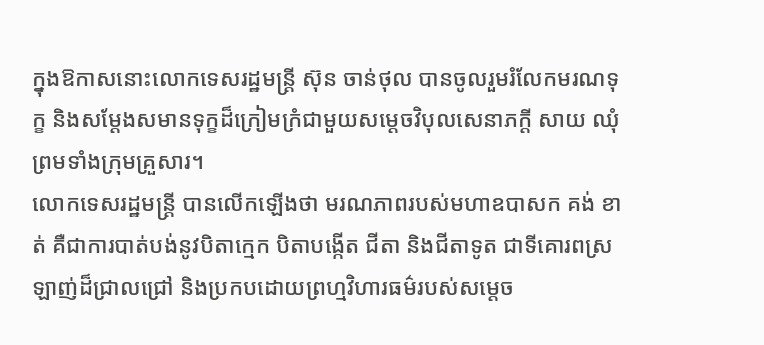ក្នុងឱកាសនោះលោកទេសរដ្ឋមន្ត្រី ស៊ុន ចាន់ថុល បានចូលរួមរំលែកមរណទុក្ខ និងសម្តែងសមានទុក្ខដ៏ក្រៀមក្រំជាមួយសម្តេចវិបុលសេនាភក្តី សាយ ឈុំ ព្រមទាំងក្រុមគ្រួសារ។
លោកទេសរដ្ឋមន្ត្រី បានលើកឡើងថា មរណភាពរបស់មហាឧបាសក គង់ ខាត់ គឺជាការបាត់បង់នូវបិតាក្មេក បិតាបង្កើត ជីតា និងជីតាទូត ជាទីគោរពស្រឡាញ់ដ៏ជ្រាលជ្រៅ និងប្រកបដោយព្រហ្មវិហារធម៌របស់សម្តេច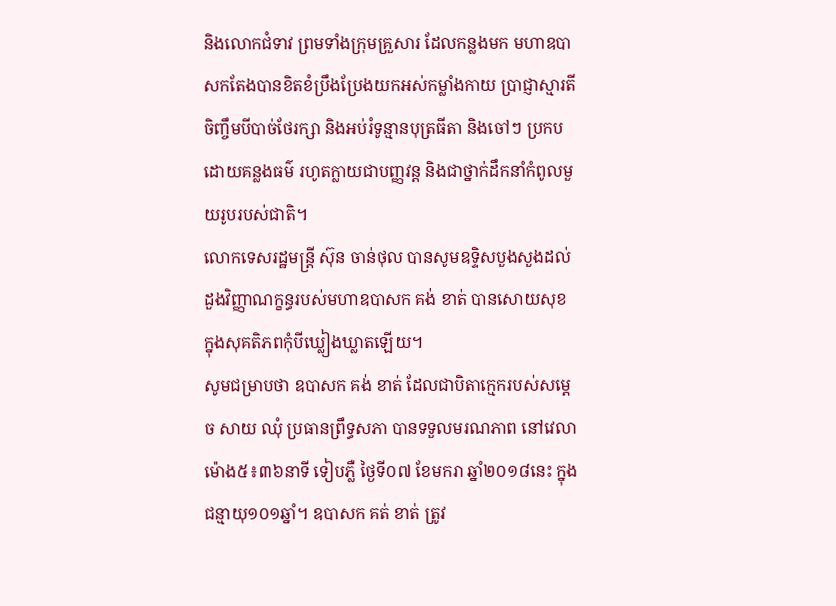និងលោកជំទាវ ព្រមទាំងក្រុមគ្រួសារ ដែលកន្លងមក មហាឧបាសកតែងបានខិតខំប្រឹងប្រែងយកអស់កម្លាំងកាយ ប្រាជ្ញាស្មារតី ចិញ្ចឹមបីបាច់ថែរក្សា និងអប់រំទូន្មានបុត្រធីតា និងចៅៗ ប្រកប ដោយគន្លងធម៌ រហូតក្លាយជាបញ្ញវន្ត និងជាថ្នាក់ដឹកនាំកំពូលមួយរូបរបស់ជាតិ។
លោកទេសរដ្ឋមន្ត្រី ស៊ុន ចាន់ថុល បានសូមឧទ្ទិសបួងសួងដល់ដួងវិញ្ញាណក្ខន្ធរបស់មហាឧបាសក គង់ ខាត់ បានសោយសុខក្នុងសុគតិភពកុំបីឃ្លៀងឃ្លាតឡើយ។
សូមជម្រាបថា ឧបាសក គង់ ខាត់ ដែលជាបិតាក្មេករបស់សម្តេច សាយ ឈុំ ប្រធានព្រឹទ្ធសភា បានទទួលមរណភាព នៅវេលាម៉ោង៥៖៣៦នាទី ទៀបភ្លឺ ថ្ងៃទី០៧ ខែមករា ឆ្នាំ២០១៨នេះ ក្នុងជន្មាយុ១០១ឆ្នាំ។ ឧបាសក គត់ ខាត់ ត្រូវ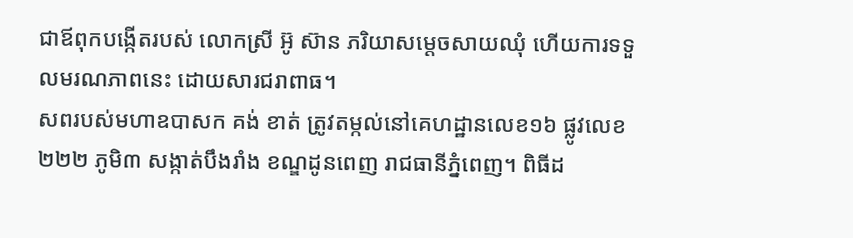ជាឪពុកបង្កើតរបស់ លោកស្រី អ៊ូ ស៊ាន ភរិយាសម្តេចសាយឈុំ ហើយការទទួលមរណភាពនេះ ដោយសារជរាពាធ។
សពរបស់មហាឧបាសក គង់ ខាត់ ត្រូវតម្កល់នៅគេហដ្ឋានលេខ១៦ ផ្លូវលេខ២២២ ភូមិ៣ សង្កាត់បឹងរាំង ខណ្ឌដូនពេញ រាជធានីភ្នំពេញ។ ពិធីដ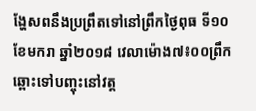ង្ហែសពនឹងប្រព្រឹតទៅនៅព្រឹកថ្ងៃពុធ ទី១០ ខែមករា ឆ្នាំ២០១៨ វេលាម៉ោង៧៖០០ព្រឹក ឆ្ពោះទៅបញ្ចុះនៅវត្ត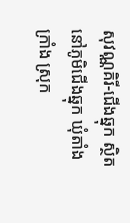សុវណ្ណគិរី-ជើងឆ្នុក ស្ថិតនៅភូមិជើងឆ្នុក ឃុំតាំងក្រាំង ស្រុក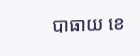បាធាយ ខេ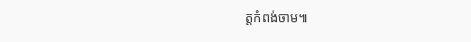ត្តកំពង់ចាម៕